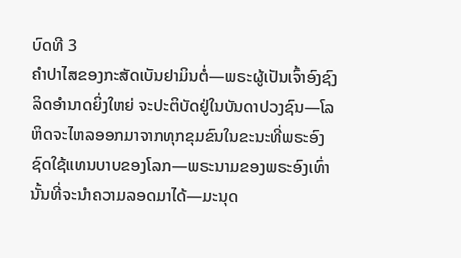ບົດທີ 3
ຄຳປາໄສຂອງກະສັດເບັນຢາມິນຕໍ່—ພຣະຜູ້ເປັນເຈົ້າອົງຊົງລິດອຳນາດຍິ່ງໃຫຍ່ ຈະປະຕິບັດຢູ່ໃນບັນດາປວງຊົນ—ໂລຫິດຈະໄຫລອອກມາຈາກທຸກຂຸມຂົນໃນຂະນະທີ່ພຣະອົງຊົດໃຊ້ແທນບາບຂອງໂລກ—ພຣະນາມຂອງພຣະອົງເທົ່ານັ້ນທີ່ຈະນຳຄວາມລອດມາໄດ້—ມະນຸດ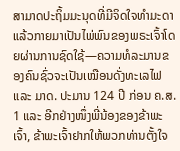ສາມາດປະຖິ້ມມະນຸດທີ່ມີຈິດໃຈທຳມະດາ ແລ້ວກາຍມາເປັນໄພ່ພົນຂອງພຣະເຈົ້າໂດຍຜ່ານການຊົດໃຊ້—ຄວາມທໍລະມານຂອງຄົນຊົ່ວຈະເປັນເໝືອນດັ່ງທະເລໄຟ ແລະ ມາດ. ປະມານ 124 ປີ ກ່ອນ ຄ.ສ.
1 ແລະ ອີກຢ່າງໜຶ່ງພີ່ນ້ອງຂອງຂ້າພະເຈົ້າ, ຂ້າພະເຈົ້າຢາກໃຫ້ພວກທ່ານຕັ້ງໃຈ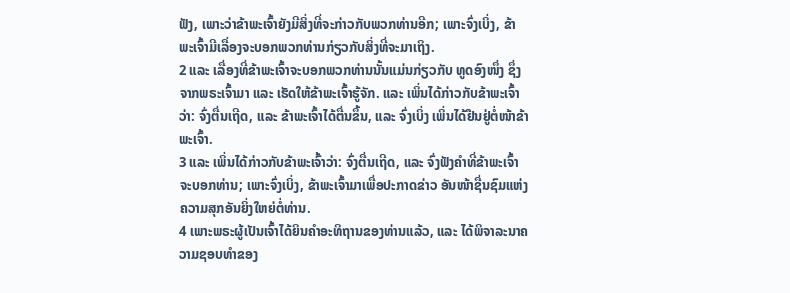ຟັງ, ເພາະວ່າຂ້າພະເຈົ້າຍັງມີສິ່ງທີ່ຈະກ່າວກັບພວກທ່ານອີກ; ເພາະຈົ່ງເບິ່ງ, ຂ້າພະເຈົ້າມີເລື່ອງຈະບອກພວກທ່ານກ່ຽວກັບສິ່ງທີ່ຈະມາເຖິງ.
2 ແລະ ເລື່ອງທີ່ຂ້າພະເຈົ້າຈະບອກພວກທ່ານນັ້ນແມ່ນກ່ຽວກັບ ທູດອົງໜຶ່ງ ຊຶ່ງຈາກພຣະເຈົ້າມາ ແລະ ເຮັດໃຫ້ຂ້າພະເຈົ້າຮູ້ຈັກ. ແລະ ເພິ່ນໄດ້ກ່າວກັບຂ້າພະເຈົ້າວ່າ: ຈົ່ງຕື່ນເຖີດ, ແລະ ຂ້າພະເຈົ້າໄດ້ຕື່ນຂຶ້ນ, ແລະ ຈົ່ງເບິ່ງ ເພິ່ນໄດ້ຢືນຢູ່ຕໍ່ໜ້າຂ້າພະເຈົ້າ.
3 ແລະ ເພິ່ນໄດ້ກ່າວກັບຂ້າພະເຈົ້າວ່າ: ຈົ່ງຕື່ນເຖີດ, ແລະ ຈົ່ງຟັງຄຳທີ່ຂ້າພະເຈົ້າຈະບອກທ່ານ; ເພາະຈົ່ງເບິ່ງ, ຂ້າພະເຈົ້າມາເພື່ອປະກາດຂ່າວ ອັນໜ້າຊື່ນຊົມແຫ່ງຄວາມສຸກອັນຍິ່ງໃຫຍ່ຕໍ່ທ່ານ.
4 ເພາະພຣະຜູ້ເປັນເຈົ້າໄດ້ຍິນຄຳອະທິຖານຂອງທ່ານແລ້ວ, ແລະ ໄດ້ພິຈາລະນາຄວາມຊອບທຳຂອງ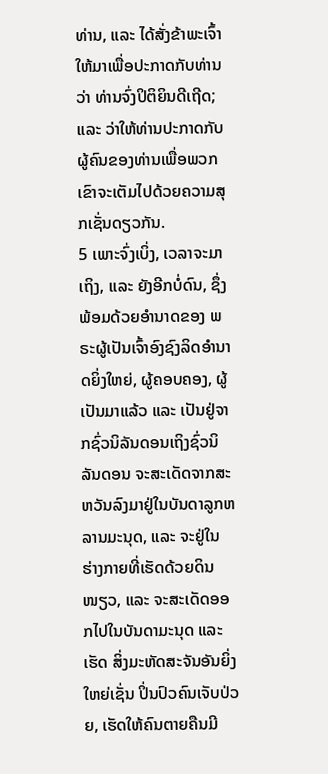ທ່ານ, ແລະ ໄດ້ສັ່ງຂ້າພະເຈົ້າໃຫ້ມາເພື່ອປະກາດກັບທ່ານວ່າ ທ່ານຈົ່ງປິຕິຍິນດີເຖີດ; ແລະ ວ່າໃຫ້ທ່ານປະກາດກັບຜູ້ຄົນຂອງທ່ານເພື່ອພວກເຂົາຈະເຕັມໄປດ້ວຍຄວາມສຸກເຊັ່ນດຽວກັນ.
5 ເພາະຈົ່ງເບິ່ງ, ເວລາຈະມາເຖິງ, ແລະ ຍັງອີກບໍ່ດົນ, ຊຶ່ງພ້ອມດ້ວຍອຳນາດຂອງ ພຣະຜູ້ເປັນເຈົ້າອົງຊົງລິດອຳນາດຍິ່ງໃຫຍ່, ຜູ້ຄອບຄອງ, ຜູ້ເປັນມາແລ້ວ ແລະ ເປັນຢູ່ຈາກຊົ່ວນິລັນດອນເຖິງຊົ່ວນິລັນດອນ ຈະສະເດັດຈາກສະຫວັນລົງມາຢູ່ໃນບັນດາລູກຫລານມະນຸດ, ແລະ ຈະຢູ່ໃນ ຮ່າງກາຍທີ່ເຮັດດ້ວຍດິນໜຽວ, ແລະ ຈະສະເດັດອອກໄປໃນບັນດາມະນຸດ ແລະ ເຮັດ ສິ່ງມະຫັດສະຈັນອັນຍິ່ງໃຫຍ່ເຊັ່ນ ປິ່ນປົວຄົນເຈັບປ່ວຍ, ເຮັດໃຫ້ຄົນຕາຍຄືນມີ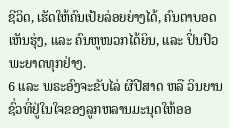ຊີວິດ, ເຮັດໃຫ້ຄົນເປ້ຍລ່ອຍຍ່າງໄດ້, ຄົນຕາບອດເຫັນຮຸ່ງ, ແລະ ຄົນຫູໜວກໄດ້ຍິນ, ແລະ ປິ່ນປົວພະຍາດທຸກຢ່າງ.
6 ແລະ ພຣະອົງຈະຂັບໄລ່ ຜີປີສາດ ຫລື ວິນຍານຊົ່ວທີ່ຢູ່ໃນໃຈຂອງລູກຫລານມະນຸດໃຫ້ອອ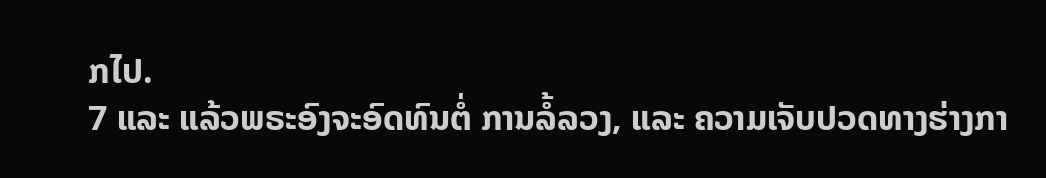ກໄປ.
7 ແລະ ແລ້ວພຣະອົງຈະອົດທົນຕໍ່ ການລໍ້ລວງ, ແລະ ຄວາມເຈັບປວດທາງຮ່າງກາ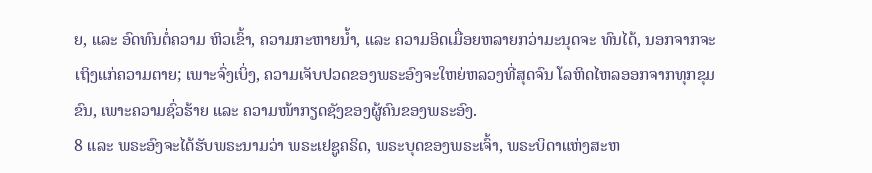ຍ, ແລະ ອົດທົນຕໍ່ຄວາມ ຫິວເຂົ້າ, ຄວາມກະຫາຍນ້ຳ, ແລະ ຄວາມອິດເມື່ອຍຫລາຍກວ່າມະນຸດຈະ ທົນໄດ້, ນອກຈາກຈະເຖິງແກ່ຄວາມຕາຍ; ເພາະຈົ່ງເບິ່ງ, ຄວາມເຈັບປວດຂອງພຣະອົງຈະໃຫຍ່ຫລວງທີ່ສຸດຈົນ ໂລຫິດໄຫລອອກຈາກທຸກຂຸມຂົນ, ເພາະຄວາມຊົ່ວຮ້າຍ ແລະ ຄວາມໜ້າກຽດຊັງຂອງຜູ້ຄົນຂອງພຣະອົງ.
8 ແລະ ພຣະອົງຈະໄດ້ຮັບພຣະນາມວ່າ ພຣະເຢຊູຄຣິດ, ພຣະບຸດຂອງພຣະເຈົ້າ, ພຣະບິດາແຫ່ງສະຫ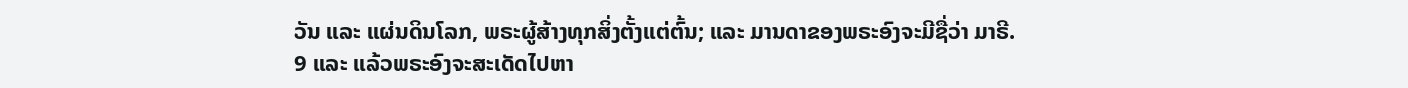ວັນ ແລະ ແຜ່ນດິນໂລກ, ພຣະຜູ້ສ້າງທຸກສິ່ງຕັ້ງແຕ່ຕົ້ນ; ແລະ ມານດາຂອງພຣະອົງຈະມີຊື່ວ່າ ມາຣີ.
9 ແລະ ແລ້ວພຣະອົງຈະສະເດັດໄປຫາ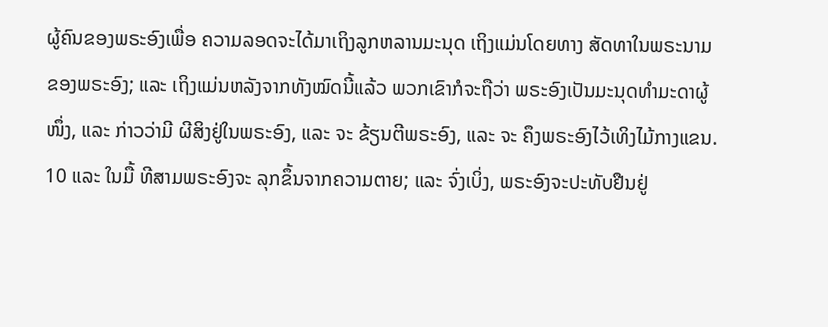ຜູ້ຄົນຂອງພຣະອົງເພື່ອ ຄວາມລອດຈະໄດ້ມາເຖິງລູກຫລານມະນຸດ ເຖິງແມ່ນໂດຍທາງ ສັດທາໃນພຣະນາມຂອງພຣະອົງ; ແລະ ເຖິງແມ່ນຫລັງຈາກທັງໝົດນີ້ແລ້ວ ພວກເຂົາກໍຈະຖືວ່າ ພຣະອົງເປັນມະນຸດທຳມະດາຜູ້ໜຶ່ງ, ແລະ ກ່າວວ່າມີ ຜີສິງຢູ່ໃນພຣະອົງ, ແລະ ຈະ ຂ້ຽນຕີພຣະອົງ, ແລະ ຈະ ຄຶງພຣະອົງໄວ້ເທິງໄມ້ກາງແຂນ.
10 ແລະ ໃນມື້ ທີສາມພຣະອົງຈະ ລຸກຂຶ້ນຈາກຄວາມຕາຍ; ແລະ ຈົ່ງເບິ່ງ, ພຣະອົງຈະປະທັບຢືນຢູ່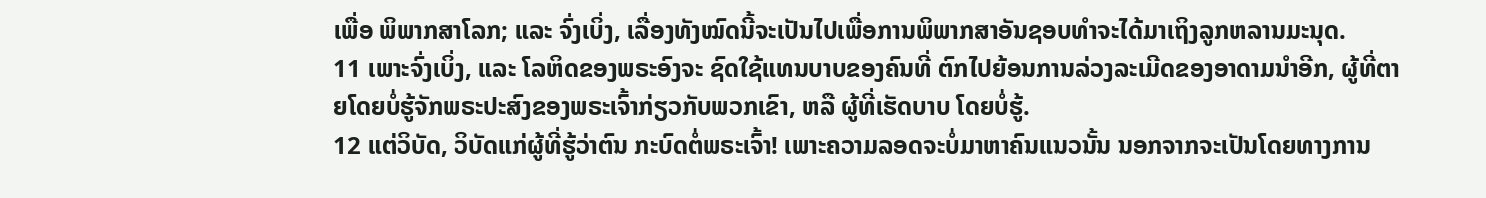ເພື່ອ ພິພາກສາໂລກ; ແລະ ຈົ່ງເບິ່ງ, ເລື່ອງທັງໝົດນີ້ຈະເປັນໄປເພື່ອການພິພາກສາອັນຊອບທຳຈະໄດ້ມາເຖິງລູກຫລານມະນຸດ.
11 ເພາະຈົ່ງເບິ່ງ, ແລະ ໂລຫິດຂອງພຣະອົງຈະ ຊົດໃຊ້ແທນບາບຂອງຄົນທີ່ ຕົກໄປຍ້ອນການລ່ວງລະເມີດຂອງອາດາມນຳອີກ, ຜູ້ທີ່ຕາຍໂດຍບໍ່ຮູ້ຈັກພຣະປະສົງຂອງພຣະເຈົ້າກ່ຽວກັບພວກເຂົາ, ຫລື ຜູ້ທີ່ເຮັດບາບ ໂດຍບໍ່ຮູ້.
12 ແຕ່ວິບັດ, ວິບັດແກ່ຜູ້ທີ່ຮູ້ວ່າຕົນ ກະບົດຕໍ່ພຣະເຈົ້າ! ເພາະຄວາມລອດຈະບໍ່ມາຫາຄົນແນວນັ້ນ ນອກຈາກຈະເປັນໂດຍທາງການ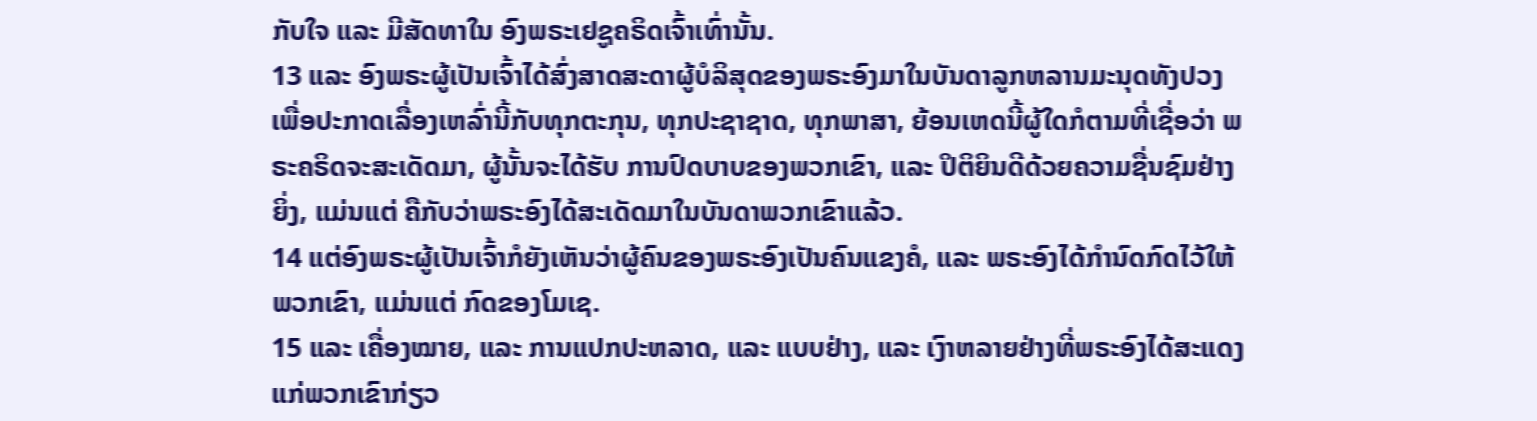ກັບໃຈ ແລະ ມີສັດທາໃນ ອົງພຣະເຢຊູຄຣິດເຈົ້າເທົ່ານັ້ນ.
13 ແລະ ອົງພຣະຜູ້ເປັນເຈົ້າໄດ້ສົ່ງສາດສະດາຜູ້ບໍລິສຸດຂອງພຣະອົງມາໃນບັນດາລູກຫລານມະນຸດທັງປວງ ເພື່ອປະກາດເລື່ອງເຫລົ່ານີ້ກັບທຸກຕະກຸນ, ທຸກປະຊາຊາດ, ທຸກພາສາ, ຍ້ອນເຫດນີ້ຜູ້ໃດກໍຕາມທີ່ເຊື່ອວ່າ ພຣະຄຣິດຈະສະເດັດມາ, ຜູ້ນັ້ນຈະໄດ້ຮັບ ການປົດບາບຂອງພວກເຂົາ, ແລະ ປິຕິຍິນດີດ້ວຍຄວາມຊື່ນຊົມຢ່າງຍິ່ງ, ແມ່ນແຕ່ ຄືກັບວ່າພຣະອົງໄດ້ສະເດັດມາໃນບັນດາພວກເຂົາແລ້ວ.
14 ແຕ່ອົງພຣະຜູ້ເປັນເຈົ້າກໍຍັງເຫັນວ່າຜູ້ຄົນຂອງພຣະອົງເປັນຄົນແຂງຄໍ, ແລະ ພຣະອົງໄດ້ກຳນົດກົດໄວ້ໃຫ້ພວກເຂົາ, ແມ່ນແຕ່ ກົດຂອງໂມເຊ.
15 ແລະ ເຄື່ອງໝາຍ, ແລະ ການແປກປະຫລາດ, ແລະ ແບບຢ່າງ, ແລະ ເງົາຫລາຍຢ່າງທີ່ພຣະອົງໄດ້ສະແດງແກ່ພວກເຂົາກ່ຽວ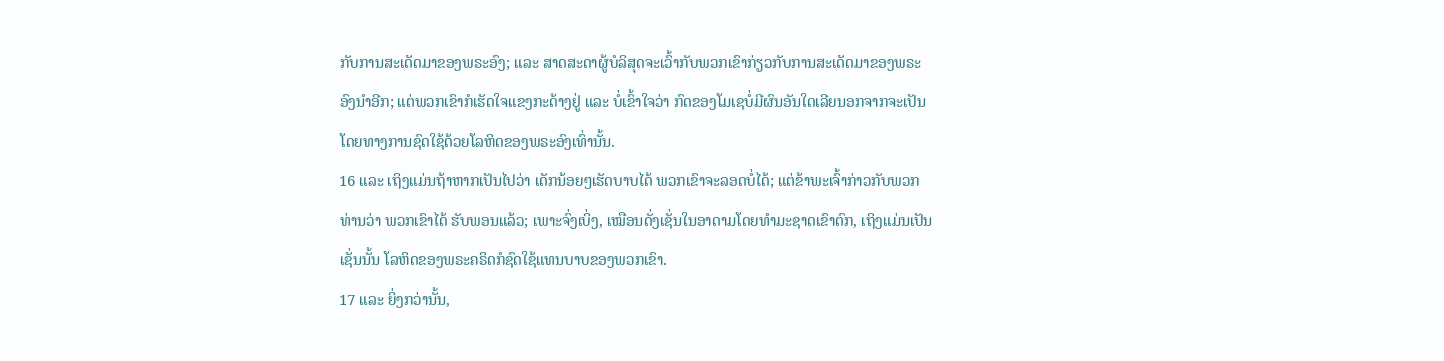ກັບການສະເດັດມາຂອງພຣະອົງ; ແລະ ສາດສະດາຜູ້ບໍລິສຸດຈະເວົ້າກັບພວກເຂົາກ່ຽວກັບການສະເດັດມາຂອງພຣະອົງນຳອີກ; ແຕ່ພວກເຂົາກໍເຮັດໃຈແຂງກະດ້າງຢູ່ ແລະ ບໍ່ເຂົ້າໃຈວ່າ ກົດຂອງໂມເຊບໍ່ມີຜົນອັນໃດເລີຍນອກຈາກຈະເປັນໂດຍທາງການຊົດໃຊ້ດ້ວຍໂລຫິດຂອງພຣະອົງເທົ່ານັ້ນ.
16 ແລະ ເຖິງແມ່ນຖ້າຫາກເປັນໄປວ່າ ເດັກນ້ອຍໆເຮັດບາບໄດ້ ພວກເຂົາຈະລອດບໍ່ໄດ້; ແຕ່ຂ້າພະເຈົ້າກ່າວກັບພວກທ່ານວ່າ ພວກເຂົາໄດ້ ຮັບພອນແລ້ວ; ເພາະຈົ່ງເບິ່ງ, ເໝືອນດັ່ງເຊັ່ນໃນອາດາມໂດຍທຳມະຊາດເຂົາຕົກ, ເຖິງແມ່ນເປັນເຊັ່ນນັ້ນ ໂລຫິດຂອງພຣະຄຣິດກໍຊົດໃຊ້ແທນບາບຂອງພວກເຂົາ.
17 ແລະ ຍິ່ງກວ່ານັ້ນ,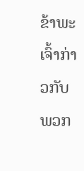ຂ້າພະເຈົ້າກ່າວກັບພວກ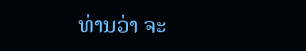ທ່ານວ່າ ຈະ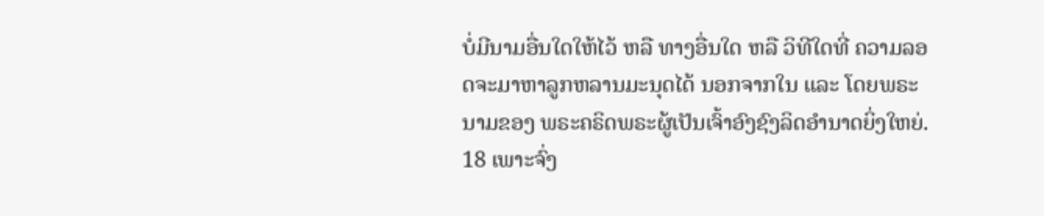ບໍ່ມີນາມອື່ນໃດໃຫ້ໄວ້ ຫລື ທາງອື່ນໃດ ຫລື ວິທີໃດທີ່ ຄວາມລອດຈະມາຫາລູກຫລານມະນຸດໄດ້ ນອກຈາກໃນ ແລະ ໂດຍພຣະນາມຂອງ ພຣະຄຣິດພຣະຜູ້ເປັນເຈົ້າອົງຊົງລິດອຳນາດຍິ່ງໃຫຍ່.
18 ເພາະຈົ່ງ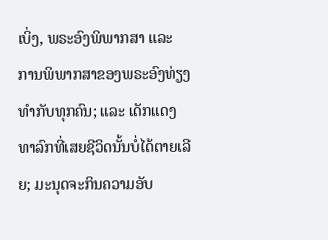ເບິ່ງ, ພຣະອົງພິພາກສາ ແລະ ການພິພາກສາຂອງພຣະອົງທ່ຽງທຳກັບທຸກຄົນ; ແລະ ເດັກແດງທາລົກທີ່ເສຍຊີວິດນັ້ນບໍ່ໄດ້ຕາຍເລີຍ; ມະນຸດຈະກິນຄວາມອັບ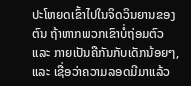ປະໂຫຍດເຂົ້າໄປໃນຈິດວິນຍານຂອງຕົນ ຖ້າຫາກພວກເຂົາບໍ່ຖ່ອມຕົວ ແລະ ກາຍເປັນຄືກັນກັບເດັກນ້ອຍໆ, ແລະ ເຊື່ອວ່າຄວາມລອດມີມາແລ້ວ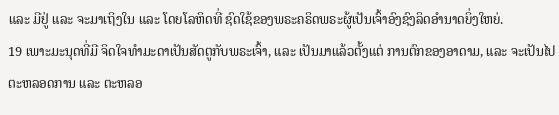ແລະ ມີຢູ່ ແລະ ຈະມາເຖິງໃນ ແລະ ໂດຍໂລຫິດທີ່ ຊົດໃຊ້ຂອງພຣະຄຣິດພຣະຜູ້ເປັນເຈົ້າອົງຊົງລິດອຳນາດຍິ່ງໃຫຍ່.
19 ເພາະມະນຸດທີ່ມີ ຈິດໃຈທຳມະດາເປັນສັດຕູກັບພຣະເຈົ້າ, ແລະ ເປັນມາແລ້ວຕັ້ງແຕ່ ການຕົກຂອງອາດາມ, ແລະ ຈະເປັນໄປຕະຫລອດການ ແລະ ຕະຫລອ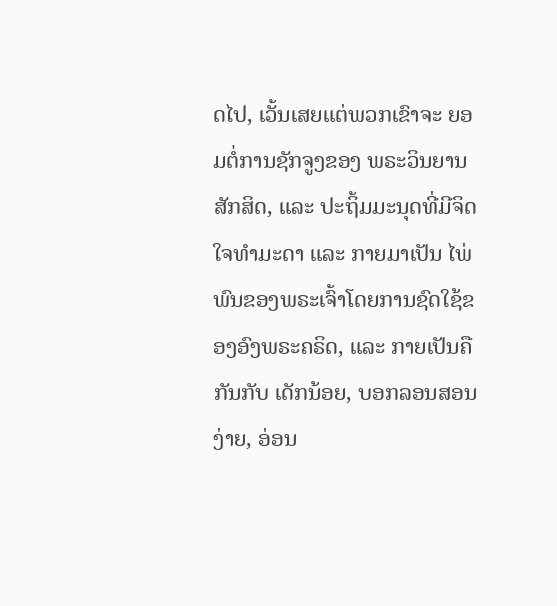ດໄປ, ເວັ້ນເສຍແຕ່ພວກເຂົາຈະ ຍອມຕໍ່ການຊັກຈູງຂອງ ພຣະວິນຍານສັກສິດ, ແລະ ປະຖິ້ມມະນຸດທີ່ມີຈິດໃຈທຳມະດາ ແລະ ກາຍມາເປັນ ໄພ່ພົນຂອງພຣະເຈົ້າໂດຍການຊົດໃຊ້ຂອງອົງພຣະຄຣິດ, ແລະ ກາຍເປັນຄືກັນກັບ ເດັກນ້ອຍ, ບອກລອນສອນງ່າຍ, ອ່ອນ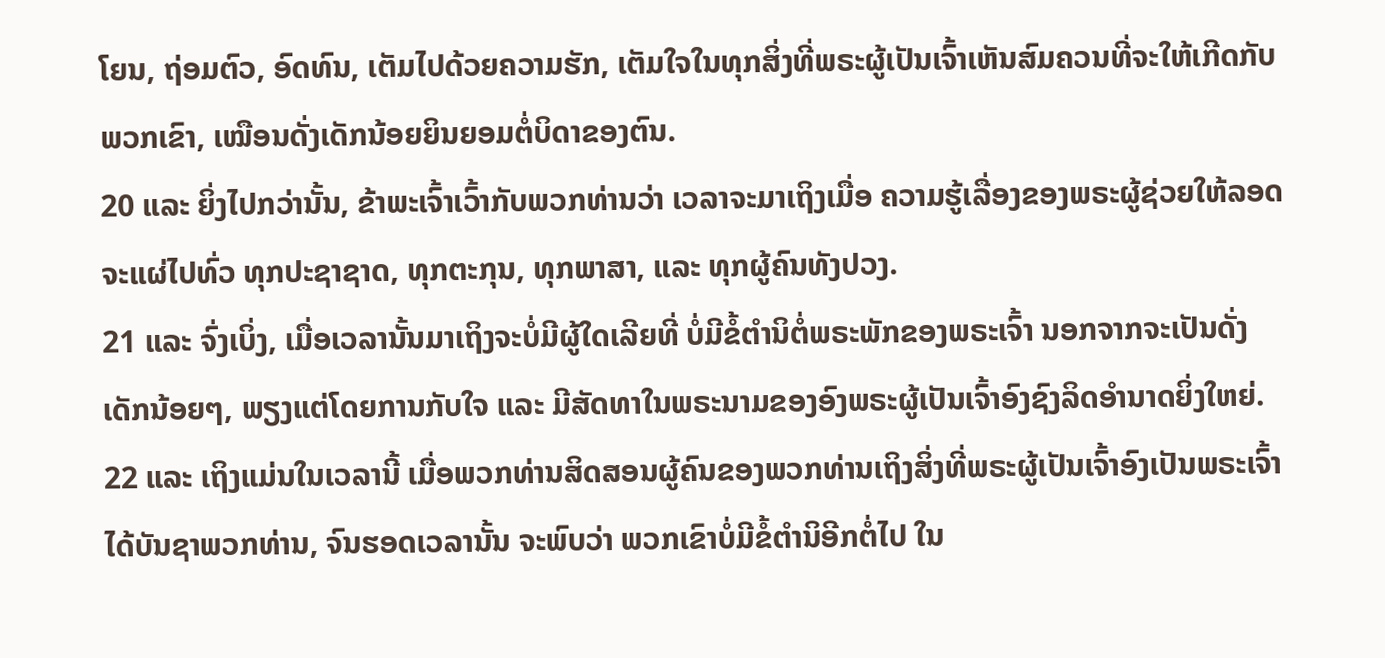ໂຍນ, ຖ່ອມຕົວ, ອົດທົນ, ເຕັມໄປດ້ວຍຄວາມຮັກ, ເຕັມໃຈໃນທຸກສິ່ງທີ່ພຣະຜູ້ເປັນເຈົ້າເຫັນສົມຄວນທີ່ຈະໃຫ້ເກີດກັບພວກເຂົາ, ເໝືອນດັ່ງເດັກນ້ອຍຍິນຍອມຕໍ່ບິດາຂອງຕົນ.
20 ແລະ ຍິ່ງໄປກວ່ານັ້ນ, ຂ້າພະເຈົ້າເວົ້າກັບພວກທ່ານວ່າ ເວລາຈະມາເຖິງເມື່ອ ຄວາມຮູ້ເລື່ອງຂອງພຣະຜູ້ຊ່ວຍໃຫ້ລອດຈະແຜ່ໄປທົ່ວ ທຸກປະຊາຊາດ, ທຸກຕະກຸນ, ທຸກພາສາ, ແລະ ທຸກຜູ້ຄົນທັງປວງ.
21 ແລະ ຈົ່ງເບິ່ງ, ເມື່ອເວລານັ້ນມາເຖິງຈະບໍ່ມີຜູ້ໃດເລີຍທີ່ ບໍ່ມີຂໍ້ຕຳນິຕໍ່ພຣະພັກຂອງພຣະເຈົ້າ ນອກຈາກຈະເປັນດັ່ງເດັກນ້ອຍໆ, ພຽງແຕ່ໂດຍການກັບໃຈ ແລະ ມີສັດທາໃນພຣະນາມຂອງອົງພຣະຜູ້ເປັນເຈົ້າອົງຊົງລິດອຳນາດຍິ່ງໃຫຍ່.
22 ແລະ ເຖິງແມ່ນໃນເວລານີ້ ເມື່ອພວກທ່ານສິດສອນຜູ້ຄົນຂອງພວກທ່ານເຖິງສິ່ງທີ່ພຣະຜູ້ເປັນເຈົ້າອົງເປັນພຣະເຈົ້າໄດ້ບັນຊາພວກທ່ານ, ຈົນຮອດເວລານັ້ນ ຈະພົບວ່າ ພວກເຂົາບໍ່ມີຂໍ້ຕຳນິອີກຕໍ່ໄປ ໃນ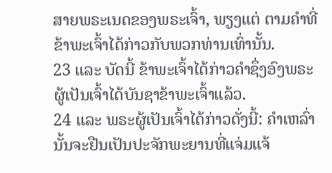ສາຍພຣະເນດຂອງພຣະເຈົ້າ, ພຽງແຕ່ ຕາມຄຳທີ່ຂ້າພະເຈົ້າໄດ້ກ່າວກັບພວກທ່ານເທົ່ານັ້ນ.
23 ແລະ ບັດນີ້ ຂ້າພະເຈົ້າໄດ້ກ່າວຄຳຊຶ່ງອົງພຣະຜູ້ເປັນເຈົ້າໄດ້ບັນຊາຂ້າພະເຈົ້າແລ້ວ.
24 ແລະ ພຣະຜູ້ເປັນເຈົ້າໄດ້ກ່າວດັ່ງນີ້: ຄຳເຫລົ່ານັ້ນຈະຢືນເປັນປະຈັກພະຍານທີ່ແຈ່ມແຈ້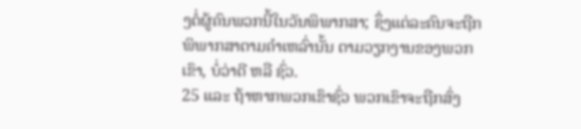ງຕໍ່ຜູ້ຄົນພວກນີ້ໃນວັນພິພາກສາ; ຊຶ່ງແຕ່ລະຄົນຈະຖືກພິພາກສາຕາມຄຳເຫລົ່ານັ້ນ ຕາມວຽກງານຂອງພວກເຂົາ, ບໍ່ວ່າດີ ຫລື ຊົ່ວ.
25 ແລະ ຖ້າຫາກພວກເຂົາຊົ່ວ ພວກເຂົາຈະຖືກສົ່ງ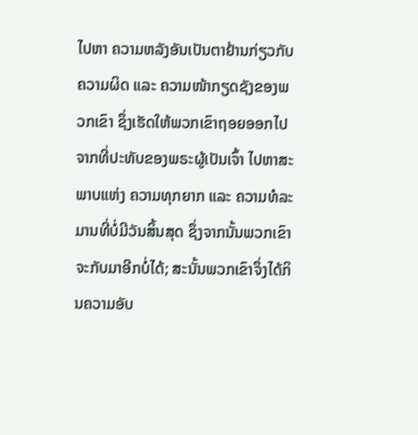ໄປຫາ ຄວາມຫລັງອັນເປັນຕາຢ້ານກ່ຽວກັບຄວາມຜິດ ແລະ ຄວາມໜ້າກຽດຊັງຂອງພວກເຂົາ ຊຶ່ງເຮັດໃຫ້ພວກເຂົາຖອຍອອກໄປຈາກທີ່ປະທັບຂອງພຣະຜູ້ເປັນເຈົ້າ ໄປຫາສະພາບແຫ່ງ ຄວາມທຸກຍາກ ແລະ ຄວາມທໍລະມານທີ່ບໍ່ມີວັນສິ້ນສຸດ ຊຶ່ງຈາກນັ້ນພວກເຂົາຈະກັບມາອີກບໍ່ໄດ້; ສະນັ້ນພວກເຂົາຈຶ່ງໄດ້ກິນຄວາມອັບ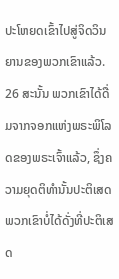ປະໂຫຍດເຂົ້າໄປສູ່ຈິດວິນຍານຂອງພວກເຂົາແລ້ວ.
26 ສະນັ້ນ ພວກເຂົາໄດ້ດື່ມຈາກຈອກແຫ່ງພຣະພິໂລດຂອງພຣະເຈົ້າແລ້ວ, ຊຶ່ງຄວາມຍຸດຕິທຳນັ້ນປະຕິເສດພວກເຂົາບໍ່ໄດ້ດັ່ງທີ່ປະຕິເສດ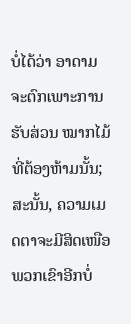ບໍ່ໄດ້ວ່າ ອາດາມຈະຕົກເພາະການຮັບສ່ວນ ໝາກໄມ້ທີ່ຕ້ອງຫ້າມນັ້ນ; ສະນັ້ນ, ຄວາມເມດຕາຈະມີສິດເໜືອພວກເຂົາອີກບໍ່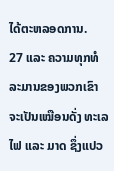ໄດ້ຕະຫລອດການ.
27 ແລະ ຄວາມທຸກທໍລະມານຂອງພວກເຂົາຈະເປັນເໝືອນດັ່ງ ທະເລໄຟ ແລະ ມາດ ຊຶ່ງແປວ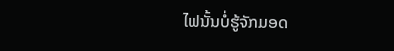ໄຟນັ້ນບໍ່ຮູ້ຈັກມອດ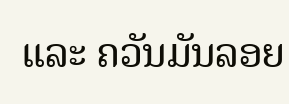ແລະ ຄວັນມັນລອຍ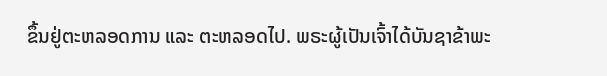ຂຶ້ນຢູ່ຕະຫລອດການ ແລະ ຕະຫລອດໄປ. ພຣະຜູ້ເປັນເຈົ້າໄດ້ບັນຊາຂ້າພະ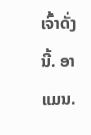ເຈົ້າດັ່ງນີ້. ອາແມນ.